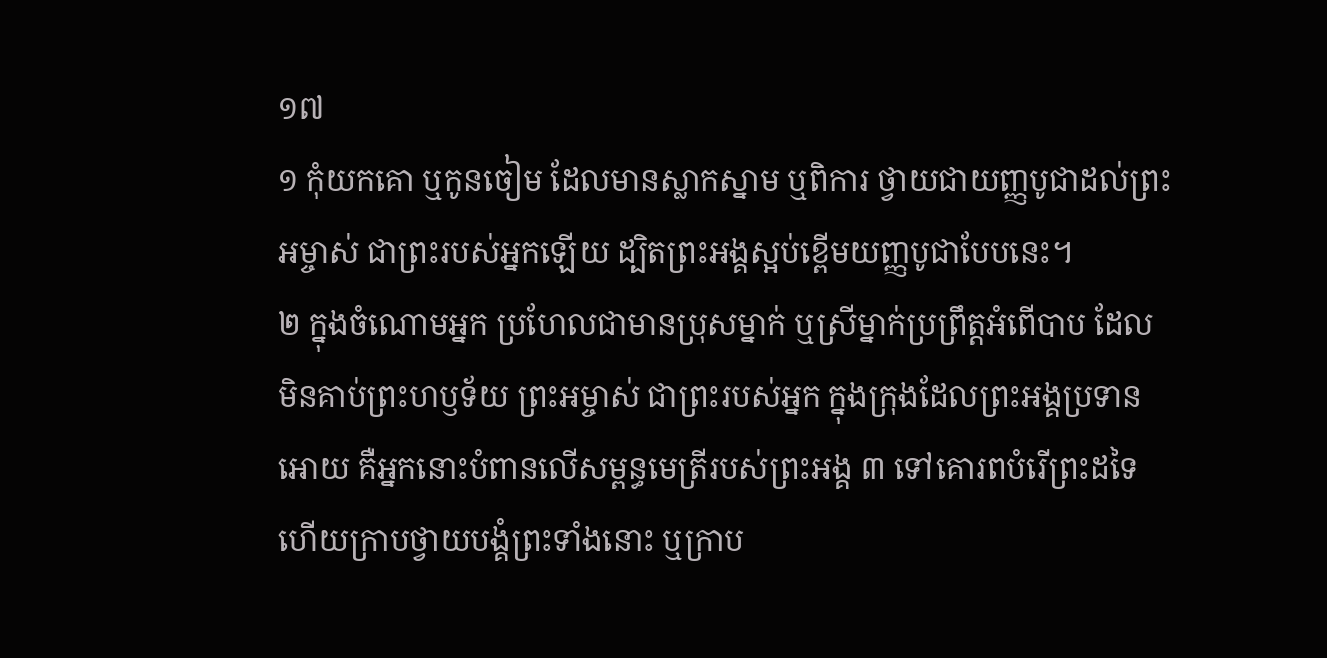១៧
១ កុំយកគោ ឬកូនចៀម ដែលមានស្លាកស្នាម ឬពិការ ថ្វាយជាយញ្ញបូជាដល់ព្រះអម្ចាស់ ជាព្រះរបស់អ្នកឡើយ ដ្បិតព្រះអង្គស្អប់ខ្ពើមយញ្ញបូជាបែបនេះ។
២ ក្នុងចំណោមអ្នក ប្រហែលជាមានប្រុសម្នាក់ ឬស្រីម្នាក់ប្រព្រឹត្តអំពើបាប ដែលមិនគាប់ព្រះហឫទ័យ ព្រះអម្ចាស់ ជាព្រះរបស់អ្នក ក្នុងក្រុងដែលព្រះអង្គប្រទានអោយ គឺអ្នកនោះបំពានលើសម្ពន្ធមេត្រីរបស់ព្រះអង្គ ៣ ទៅគោរពបំរើព្រះដទៃ ហើយក្រាបថ្វាយបង្គំព្រះទាំងនោះ ឬក្រាប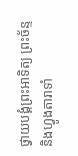ថ្វាយបង្គំព្រះអាទិត្យ ព្រះច័ន្ទ និងហ្វូងតារាទាំ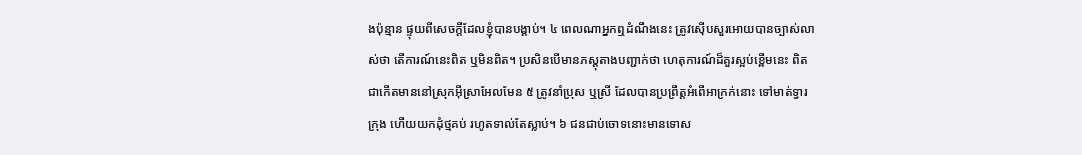ងប៉ុន្មាន ផ្ទុយពីសេចក្ដីដែលខ្ញុំបានបង្គាប់។ ៤ ពេលណាអ្នកឮដំណឹងនេះ ត្រូវស៊ើបសួរអោយបានច្បាស់លាស់ថា តើការណ៍នេះពិត ឬមិនពិត។ ប្រសិនបើមានភស្ដុតាងបញ្ជាក់ថា ហេតុការណ៍ដ៏គួរស្អប់ខ្ពើមនេះ ពិតជាកើតមាននៅស្រុកអ៊ីស្រាអែលមែន ៥ ត្រូវនាំប្រុស ឬស្រី ដែលបានប្រព្រឹត្តអំពើអាក្រក់នោះ ទៅមាត់ទ្វារក្រុង ហើយយកដុំថ្មគប់ រហូតទាល់តែស្លាប់។ ៦ ជនជាប់ចោទនោះមានទោស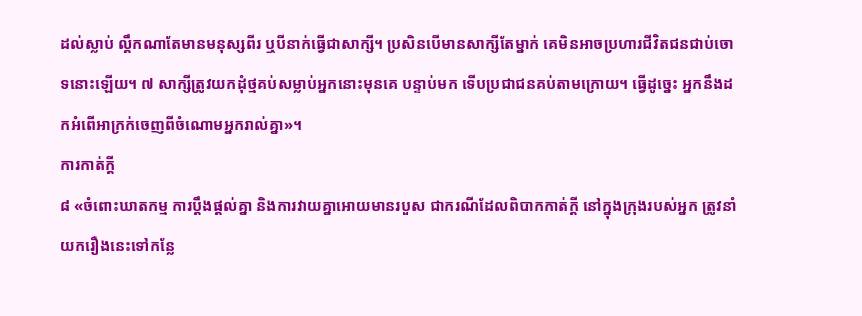ដល់ស្លាប់ ល្គឹកណាតែមានមនុស្សពីរ ឬបីនាក់ធ្វើជាសាក្សី។ ប្រសិនបើមានសាក្សីតែម្នាក់ គេមិនអាចប្រហារជីវិតជនជាប់ចោទនោះឡើយ។ ៧ សាក្សីត្រូវយកដុំថ្មគប់សម្លាប់អ្នកនោះមុនគេ បន្ទាប់មក ទើបប្រជាជនគប់តាមក្រោយ។ ធ្វើដូច្នេះ អ្នកនឹងដកអំពើអាក្រក់ចេញពីចំណោមអ្នករាល់គ្នា»។
ការកាត់ក្ដី
៨ «ចំពោះឃាតកម្ម ការប្ដឹងផ្ដល់គ្នា និងការវាយគ្នាអោយមានរបួស ជាករណីដែលពិបាកកាត់ក្ដី នៅក្នុងក្រុងរបស់អ្នក ត្រូវនាំយករឿងនេះទៅកន្លែ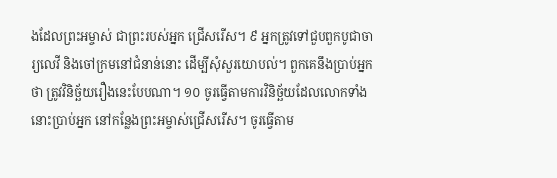ងដែលព្រះអម្ចាស់ ជាព្រះរបស់អ្នក ជ្រើសរើស។ ៩ អ្នកត្រូវទៅជួបពួកបូជាចារ្យលេវី និងចៅក្រមនៅជំនាន់នោះ ដើម្បីសុំសួរយោបល់។ ពួកគេនឹងប្រាប់អ្នកថា ត្រូវវិនិច្ឆ័យរឿងនេះបែបណា។ ១០ ចូរធ្វើតាមការវិនិច្ឆ័យដែលលោកទាំងនោះប្រាប់អ្នក នៅកន្លែងព្រះអម្ចាស់ជ្រើសរើស។ ចូរធ្វើតាម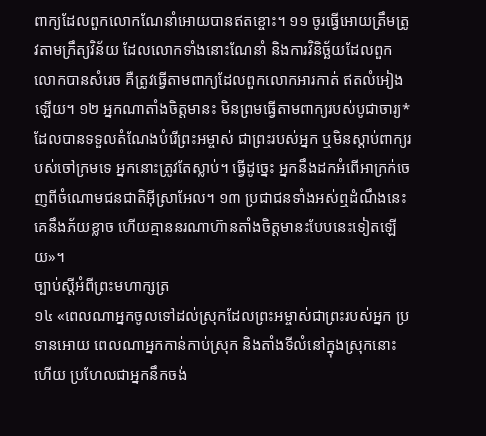ពាក្យដែលពួកលោកណែនាំអោយបានឥតខ្ចោះ។ ១១ ចូរធ្វើអោយត្រឹមត្រូវតាមក្រឹត្យវិន័យ ដែលលោកទាំងនោះណែនាំ និងការវិនិច្ឆ័យដែលពួកលោកបានសំរេច គឺត្រូវធ្វើតាមពាក្យដែលពួកលោកអារកាត់ ឥតលំអៀងឡើយ។ ១២ អ្នកណាតាំងចិត្តមានះ មិនព្រមធ្វើតាមពាក្យរបស់បូជាចារ្យ* ដែលបានទទួលតំណែងបំរើព្រះអម្ចាស់ ជាព្រះរបស់អ្នក ឬមិនស្ដាប់ពាក្យរបស់ចៅក្រមទេ អ្នកនោះត្រូវតែស្លាប់។ ធ្វើដូច្នេះ អ្នកនឹងដកអំពើអាក្រក់ចេញពីចំណោមជនជាតិអ៊ីស្រាអែល។ ១៣ ប្រជាជនទាំងអស់ឮដំណឹងនេះ គេនឹងភ័យខ្លាច ហើយគ្មាននរណាហ៊ានតាំងចិត្តមានះបែបនេះទៀតឡើយ»។
ច្បាប់ស្ដីអំពីព្រះមហាក្សត្រ
១៤ «ពេលណាអ្នកចូលទៅដល់ស្រុកដែលព្រះអម្ចាស់ជាព្រះរបស់អ្នក ប្រទានអោយ ពេលណាអ្នកកាន់កាប់ស្រុក និងតាំងទីលំនៅក្នុងស្រុកនោះហើយ ប្រហែលជាអ្នកនឹកចង់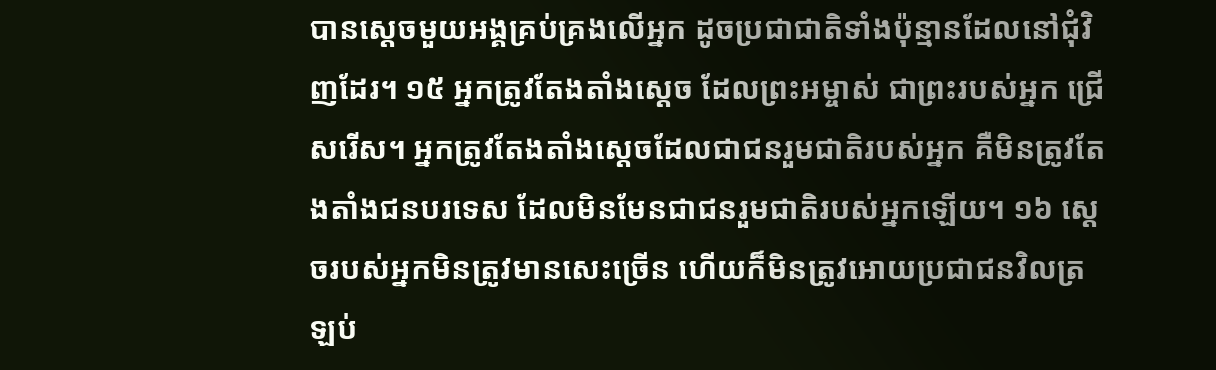បានស្ដេចមួយអង្គគ្រប់គ្រងលើអ្នក ដូចប្រជាជាតិទាំងប៉ុន្មានដែលនៅជុំវិញដែរ។ ១៥ អ្នកត្រូវតែងតាំងស្ដេច ដែលព្រះអម្ចាស់ ជាព្រះរបស់អ្នក ជ្រើសរើស។ អ្នកត្រូវតែងតាំងស្ដេចដែលជាជនរួមជាតិរបស់អ្នក គឺមិនត្រូវតែងតាំងជនបរទេស ដែលមិនមែនជាជនរួមជាតិរបស់អ្នកឡើយ។ ១៦ ស្ដេចរបស់អ្នកមិនត្រូវមានសេះច្រើន ហើយក៏មិនត្រូវអោយប្រជាជនវិលត្រឡប់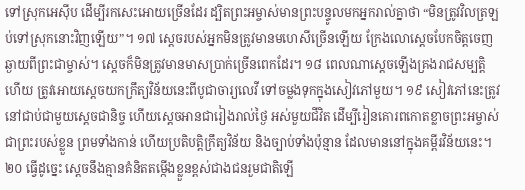ទៅស្រុកអេស៊ីប ដើម្បីរកសេះអោយច្រើនដែរ ដ្បិតព្រះអម្ចាស់មានព្រះបន្ទូលមកអ្នករាល់គ្នាថា “មិនត្រូវវិលត្រឡប់ទៅស្រុកនោះវិញឡើយ”។ ១៧ ស្ដេចរបស់អ្នកមិនត្រូវមានមហេសីច្រើនឡើយ ក្រែងលោស្ដេចបែកចិត្តចេញឆ្ងាយពីព្រះជាម្ចាស់។ ស្ដេចក៏មិនត្រូវមានមាសប្រាក់ច្រើនពេកដែរ។ ១៨ ពេលណាស្ដេចឡើងគ្រងរាជសម្បត្តិហើយ ត្រូវអោយស្ដេចយកក្រឹត្យវិន័យនេះពីបូជាចារ្យលេវី ទៅចម្លងទុកក្នុងសៀវភៅមួយ។ ១៩ សៀវភៅនេះត្រូវនៅជាប់ជាមួយស្ដេចជានិច្ច ហើយស្ដេចអានជារៀងរាល់ថ្ងៃ អស់មួយជីវិត ដើម្បីរៀនគោរពកោតខ្លាចព្រះអម្ចាស់ ជាព្រះរបស់ខ្លួន ព្រមទាំងកាន់ ហើយប្រតិបត្តិក្រឹត្យវិន័យ និងច្បាប់ទាំងប៉ុន្មាន ដែលមាននៅក្នុងគម្ពីរវិន័យនេះ។ ២០ ធ្វើដូច្នេះ ស្ដេចនឹងគ្មានគំនិតតម្កើងខ្លួនខ្ពស់ជាងជនរួមជាតិឡើ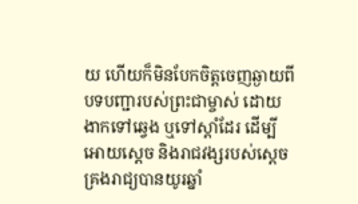យ ហើយក៏មិនបែកចិត្តចេញឆ្ងាយពីបទបញ្ជារបស់ព្រះជាម្ចាស់ ដោយងាកទៅឆ្វេង ឬទៅស្ដាំដែរ ដើម្បីអោយស្ដេច និងរាជវង្សរបស់ស្ដេច គ្រងរាជ្យបានយូរឆ្នាំ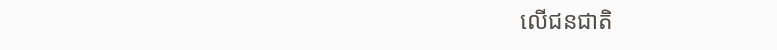លើជនជាតិ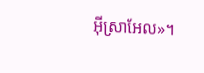អ៊ីស្រាអែល»។